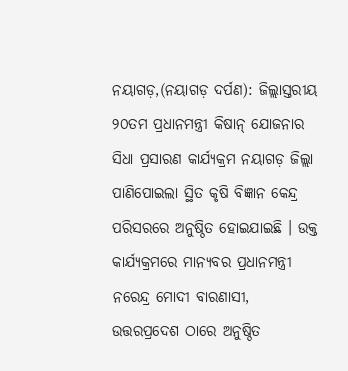ନୟାଗଡ଼,(ନୟାଗଡ଼ ଦର୍ପଣ): ଜିଲ୍ଲାସ୍ତରୀୟ ୨୦ତମ ପ୍ରଧାନମନ୍ତ୍ରୀ କିଷାନ୍ ଯୋଜନାର ସିଧା ପ୍ରସାରଣ କାର୍ଯ୍ୟକ୍ରମ ନୟାଗଡ଼ ଜିଲ୍ଲା ପାଣିପୋଇଲା ସ୍ଥିତ କୃଷି ବିଜ୍ଞାନ କେନ୍ଦ୍ର ପରିସରରେ ଅନୁଷ୍ଠିତ ହୋଇଯାଇଛି । ଉକ୍ତ କାର୍ଯ୍ୟକ୍ରମରେ ମାନ୍ୟବର ପ୍ରଧାନମନ୍ତ୍ରୀ ନରେନ୍ଦ୍ର ମୋଦୀ ବାରଣାସୀ, ଉତ୍ତରପ୍ରଦେଶ ଠାରେ ଅନୁଷ୍ଠିତ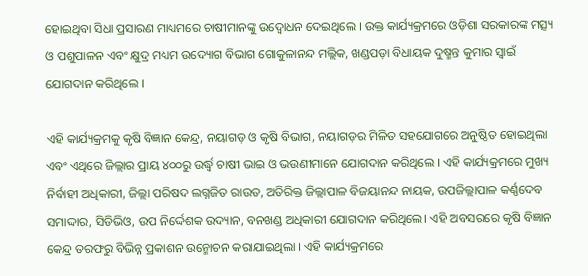ହୋଇଥିବା ସିଧା ପ୍ରସାରଣ ମାଧ୍ୟମରେ ଚାଷୀମାନଙ୍କୁ ଉଦ୍ବୋଧନ ଦେଇଥିଲେ । ଉକ୍ତ କାର୍ଯ୍ୟକ୍ରମରେ ଓଡ଼ିଶା ସରକାରଙ୍କ ମତ୍ସ୍ୟ ଓ ପଶୁପାଳନ ଏବଂ କ୍ଷୁଦ୍ର ମଧ୍ୟମ ଉଦ୍ୟୋଗ ବିଭାଗ ଗୋକୁଳାନନ୍ଦ ମଲ୍ଲିକ, ଖଣ୍ଡପଡ଼ା ବିଧାୟକ ଦୁଷ୍ମନ୍ତ କୁମାର ସ୍ୱାଇଁ ଯୋଗଦାନ କରିଥିଲେ ।

ଏହି କାର୍ଯ୍ୟକ୍ରମକୁ କୃଷି ବିଜ୍ଞାନ କେନ୍ଦ୍ର, ନୟାଗଡ଼ ଓ କୃଷି ବିଭାଗ, ନୟାଗଡ଼ର ମିଳିତ ସହଯୋଗରେ ଅନୁଷ୍ଠିତ ହୋଇଥିଲା ଏବଂ ଏଥିରେ ଜିଲ୍ଲାର ପ୍ରାୟ ୪୦୦ରୁ ଉର୍ଦ୍ଧ୍ୱ ଚାଷୀ ଭାଇ ଓ ଭଉଣୀମାନେ ଯୋଗଦାନ କରିଥିଲେ । ଏହି କାର୍ଯ୍ୟକ୍ରମରେ ମୁଖ୍ୟ ନିର୍ବାହୀ ଅଧିକାରୀ, ଜିଲ୍ଲା ପରିଷଦ ଲଗ୍ନଜିତ ରାଉତ, ଅତିରିକ୍ତ ଜିଲ୍ଲାପାଳ ବିଜୟାନନ୍ଦ ନାୟକ, ଉପଜିଲ୍ଲାପାଳ କର୍ଣ୍ଣଦେବ ସମାଦ୍ଦାର, ସିଡିଭିଓ, ଉପ ନିର୍ଦ୍ଦେଶକ ଉଦ୍ୟାନ, ବନଖଣ୍ଡ ଅଧିକାରୀ ଯୋଗଦାନ କରିଥିଲେ। ଏହି ଅବସରରେ କୃଷି ବିଜ୍ଞାନ କେନ୍ଦ୍ର ତରଫରୁ ବିଭିନ୍ନ ପ୍ରକାଶନ ଉନ୍ମୋଚନ କରାଯାଇଥିଲା । ଏହି କାର୍ଯ୍ୟକ୍ରମରେ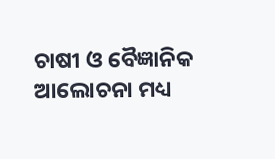ଚାଷୀ ଓ ବୈଜ୍ଞାନିକ ଆଲୋଚନା ମଧ୍ୟ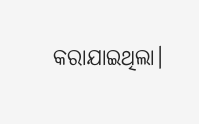କରାଯାଇଥିଲା।